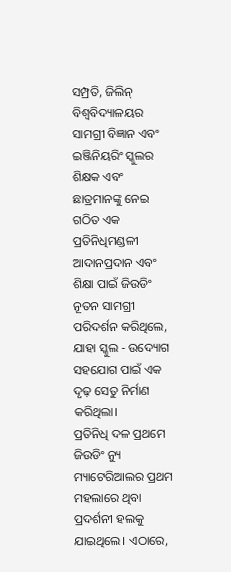ସମ୍ପ୍ରତି, ଜିଲିନ୍ ବିଶ୍ୱବିଦ୍ୟାଳୟର ସାମଗ୍ରୀ ବିଜ୍ଞାନ ଏବଂ ଇଞ୍ଜିନିୟରିଂ ସ୍କୁଲର ଶିକ୍ଷକ ଏବଂ ଛାତ୍ରମାନଙ୍କୁ ନେଇ ଗଠିତ ଏକ ପ୍ରତିନିଧିମଣ୍ଡଳୀ ଆଦାନପ୍ରଦାନ ଏବଂ ଶିକ୍ଷା ପାଇଁ ଜିଉଡିଂ ନୂତନ ସାମଗ୍ରୀ ପରିଦର୍ଶନ କରିଥିଲେ, ଯାହା ସ୍କୁଲ - ଉଦ୍ୟୋଗ ସହଯୋଗ ପାଇଁ ଏକ ଦୃଢ଼ ସେତୁ ନିର୍ମାଣ କରିଥିଲା।
ପ୍ରତିନିଧି ଦଳ ପ୍ରଥମେ ଜିଉଡିଂ ନ୍ୟୁ ମ୍ୟାଟେରିଆଲର ପ୍ରଥମ ମହଲାରେ ଥିବା ପ୍ରଦର୍ଶନୀ ହଲକୁ ଯାଇଥିଲେ। ଏଠାରେ,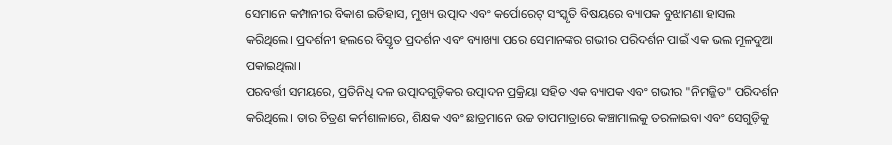ସେମାନେ କମ୍ପାନୀର ବିକାଶ ଇତିହାସ, ମୁଖ୍ୟ ଉତ୍ପାଦ ଏବଂ କର୍ପୋରେଟ୍ ସଂସ୍କୃତି ବିଷୟରେ ବ୍ୟାପକ ବୁଝାମଣା ହାସଲ କରିଥିଲେ। ପ୍ରଦର୍ଶନୀ ହଲରେ ବିସ୍ତୃତ ପ୍ରଦର୍ଶନ ଏବଂ ବ୍ୟାଖ୍ୟା ପରେ ସେମାନଙ୍କର ଗଭୀର ପରିଦର୍ଶନ ପାଇଁ ଏକ ଭଲ ମୂଳଦୁଆ ପକାଇଥିଲା।
ପରବର୍ତ୍ତୀ ସମୟରେ, ପ୍ରତିନିଧି ଦଳ ଉତ୍ପାଦଗୁଡ଼ିକର ଉତ୍ପାଦନ ପ୍ରକ୍ରିୟା ସହିତ ଏକ ବ୍ୟାପକ ଏବଂ ଗଭୀର "ନିମଜ୍ଜିତ" ପରିଦର୍ଶନ କରିଥିଲେ। ତାର ଚିତ୍ରଣ କର୍ମଶାଳାରେ, ଶିକ୍ଷକ ଏବଂ ଛାତ୍ରମାନେ ଉଚ୍ଚ ତାପମାତ୍ରାରେ କଞ୍ଚାମାଲକୁ ତରଳାଇବା ଏବଂ ସେଗୁଡ଼ିକୁ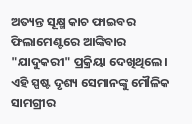ଅତ୍ୟନ୍ତ ସୂକ୍ଷ୍ମ କାଚ ଫାଇବର ଫିଲାମେଣ୍ଟରେ ଆଙ୍କିବାର "ଯାଦୁକରୀ" ପ୍ରକ୍ରିୟା ଦେଖିଥିଲେ। ଏହି ସ୍ପଷ୍ଟ ଦୃଶ୍ୟ ସେମାନଙ୍କୁ ମୌଳିକ ସାମଗ୍ରୀର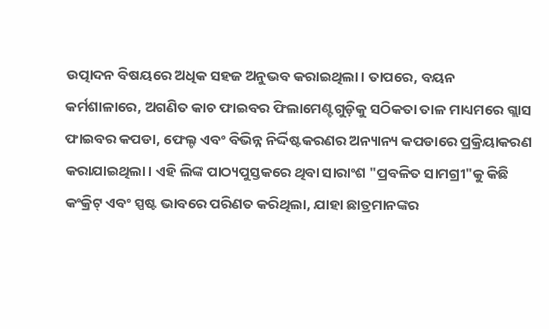ଉତ୍ପାଦନ ବିଷୟରେ ଅଧିକ ସହଜ ଅନୁଭବ କରାଇଥିଲା। ତାପରେ, ବୟନ କର୍ମଶାଳାରେ, ଅଗଣିତ କାଚ ଫାଇବର ଫିଲାମେଣ୍ଟଗୁଡ଼ିକୁ ସଠିକତା ତାଳ ମାଧ୍ୟମରେ ଗ୍ଲାସ ଫାଇବର କପଡା, ଫେଲ୍ଟ ଏବଂ ବିଭିନ୍ନ ନିର୍ଦ୍ଦିଷ୍ଟକରଣର ଅନ୍ୟାନ୍ୟ କପଡାରେ ପ୍ରକ୍ରିୟାକରଣ କରାଯାଇଥିଲା। ଏହି ଲିଙ୍କ ପାଠ୍ୟପୁସ୍ତକରେ ଥିବା ସାରାଂଶ "ପ୍ରବଳିତ ସାମଗ୍ରୀ"କୁ କିଛି କଂକ୍ରିଟ୍ ଏବଂ ସ୍ପଷ୍ଟ ଭାବରେ ପରିଣତ କରିଥିଲା, ଯାହା ଛାତ୍ରମାନଙ୍କର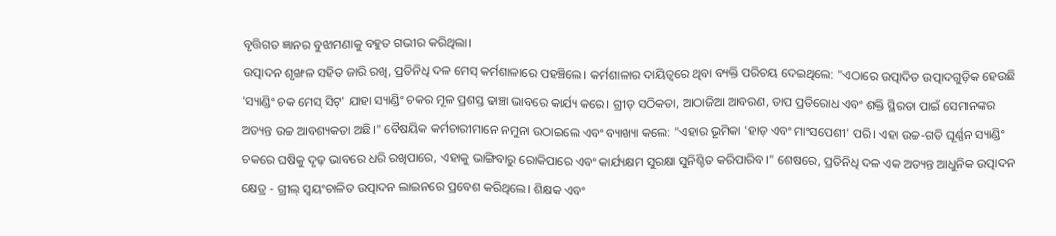ବୃତ୍ତିଗତ ଜ୍ଞାନର ବୁଝାମଣାକୁ ବହୁତ ଗଭୀର କରିଥିଲା।
ଉତ୍ପାଦନ ଶୃଙ୍ଖଳ ସହିତ ଜାରି ରଖି, ପ୍ରତିନିଧି ଦଳ ମେସ୍ କର୍ମଶାଳାରେ ପହଞ୍ଚିଲେ। କର୍ମଶାଳାର ଦାୟିତ୍ୱରେ ଥିବା ବ୍ୟକ୍ତି ପରିଚୟ ଦେଇଥିଲେ: "ଏଠାରେ ଉତ୍ପାଦିତ ଉତ୍ପାଦଗୁଡ଼ିକ ହେଉଛି 'ସ୍ୟାଣ୍ଡିଂ ଚକ ମେସ୍ ସିଟ୍' ଯାହା ସ୍ୟାଣ୍ଡିଂ ଚକର ମୂଳ ପ୍ରଶସ୍ତ ଢାଞ୍ଚା ଭାବରେ କାର୍ଯ୍ୟ କରେ। ଗ୍ରୀଡ୍ ସଠିକତା, ଆଠାଜିଆ ଆବରଣ, ତାପ ପ୍ରତିରୋଧ ଏବଂ ଶକ୍ତି ସ୍ଥିରତା ପାଇଁ ସେମାନଙ୍କର ଅତ୍ୟନ୍ତ ଉଚ୍ଚ ଆବଶ୍ୟକତା ଅଛି।" ବୈଷୟିକ କର୍ମଚାରୀମାନେ ନମୁନା ଉଠାଇଲେ ଏବଂ ବ୍ୟାଖ୍ୟା କଲେ: "ଏହାର ଭୂମିକା 'ହାଡ଼ ଏବଂ ମାଂସପେଶୀ' ପରି। ଏହା ଉଚ୍ଚ-ଗତି ଘୂର୍ଣ୍ଣନ ସ୍ୟାଣ୍ଡିଂ ଚକରେ ଘଷିକୁ ଦୃଢ଼ ଭାବରେ ଧରି ରଖିପାରେ, ଏହାକୁ ଭାଙ୍ଗିବାରୁ ରୋକିପାରେ ଏବଂ କାର୍ଯ୍ୟକ୍ଷମ ସୁରକ୍ଷା ସୁନିଶ୍ଚିତ କରିପାରିବ।" ଶେଷରେ, ପ୍ରତିନିଧି ଦଳ ଏକ ଅତ୍ୟନ୍ତ ଆଧୁନିକ ଉତ୍ପାଦନ କ୍ଷେତ୍ର - ଗ୍ରୀଲ୍ ସ୍ୱୟଂଚାଳିତ ଉତ୍ପାଦନ ଲାଇନରେ ପ୍ରବେଶ କରିଥିଲେ। ଶିକ୍ଷକ ଏବଂ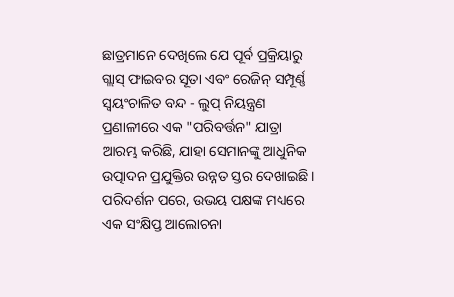ଛାତ୍ରମାନେ ଦେଖିଲେ ଯେ ପୂର୍ବ ପ୍ରକ୍ରିୟାରୁ ଗ୍ଲାସ୍ ଫାଇବର ସୂତା ଏବଂ ରେଜିନ୍ ସମ୍ପୂର୍ଣ୍ଣ ସ୍ୱୟଂଚାଳିତ ବନ୍ଦ - ଲୁପ୍ ନିୟନ୍ତ୍ରଣ ପ୍ରଣାଳୀରେ ଏକ "ପରିବର୍ତ୍ତନ" ଯାତ୍ରା ଆରମ୍ଭ କରିଛି, ଯାହା ସେମାନଙ୍କୁ ଆଧୁନିକ ଉତ୍ପାଦନ ପ୍ରଯୁକ୍ତିର ଉନ୍ନତ ସ୍ତର ଦେଖାଇଛି।
ପରିଦର୍ଶନ ପରେ, ଉଭୟ ପକ୍ଷଙ୍କ ମଧ୍ୟରେ ଏକ ସଂକ୍ଷିପ୍ତ ଆଲୋଚନା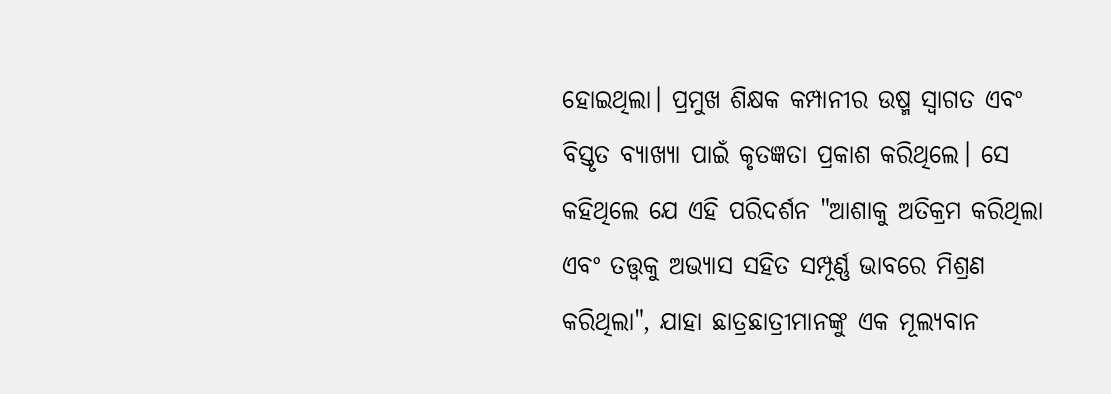ହୋଇଥିଲା। ପ୍ରମୁଖ ଶିକ୍ଷକ କମ୍ପାନୀର ଉଷ୍ମ ସ୍ୱାଗତ ଏବଂ ବିସ୍ତୃତ ବ୍ୟାଖ୍ୟା ପାଇଁ କୃତଜ୍ଞତା ପ୍ରକାଶ କରିଥିଲେ। ସେ କହିଥିଲେ ଯେ ଏହି ପରିଦର୍ଶନ "ଆଶାକୁ ଅତିକ୍ରମ କରିଥିଲା ଏବଂ ତତ୍ତ୍ୱକୁ ଅଭ୍ୟାସ ସହିତ ସମ୍ପୂର୍ଣ୍ଣ ଭାବରେ ମିଶ୍ରଣ କରିଥିଲା", ଯାହା ଛାତ୍ରଛାତ୍ରୀମାନଙ୍କୁ ଏକ ମୂଲ୍ୟବାନ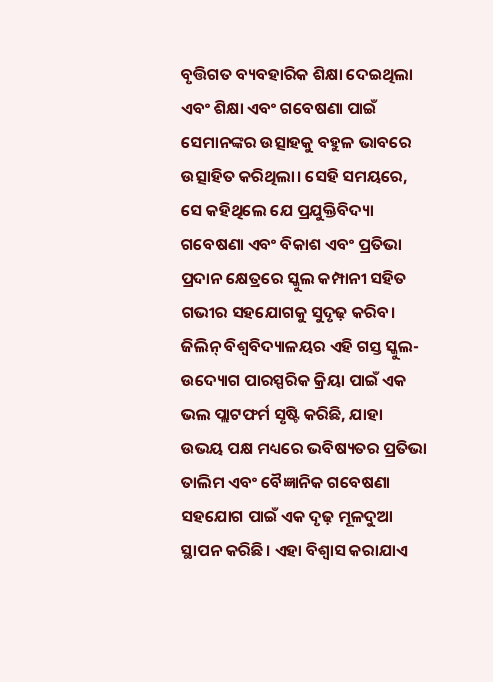ବୃତ୍ତିଗତ ବ୍ୟବହାରିକ ଶିକ୍ଷା ଦେଇଥିଲା ଏବଂ ଶିକ୍ଷା ଏବଂ ଗବେଷଣା ପାଇଁ ସେମାନଙ୍କର ଉତ୍ସାହକୁ ବହୁଳ ଭାବରେ ଉତ୍ସାହିତ କରିଥିଲା। ସେହି ସମୟରେ, ସେ କହିଥିଲେ ଯେ ପ୍ରଯୁକ୍ତିବିଦ୍ୟା ଗବେଷଣା ଏବଂ ବିକାଶ ଏବଂ ପ୍ରତିଭା ପ୍ରଦାନ କ୍ଷେତ୍ରରେ ସ୍କୁଲ କମ୍ପାନୀ ସହିତ ଗଭୀର ସହଯୋଗକୁ ସୁଦୃଢ଼ କରିବ।
ଜିଲିନ୍ ବିଶ୍ୱବିଦ୍ୟାଳୟର ଏହି ଗସ୍ତ ସ୍କୁଲ-ଉଦ୍ୟୋଗ ପାରସ୍ପରିକ କ୍ରିୟା ପାଇଁ ଏକ ଭଲ ପ୍ଲାଟଫର୍ମ ସୃଷ୍ଟି କରିଛି, ଯାହା ଉଭୟ ପକ୍ଷ ମଧ୍ୟରେ ଭବିଷ୍ୟତର ପ୍ରତିଭା ତାଲିମ ଏବଂ ବୈଜ୍ଞାନିକ ଗବେଷଣା ସହଯୋଗ ପାଇଁ ଏକ ଦୃଢ଼ ମୂଳଦୁଆ ସ୍ଥାପନ କରିଛି। ଏହା ବିଶ୍ୱାସ କରାଯାଏ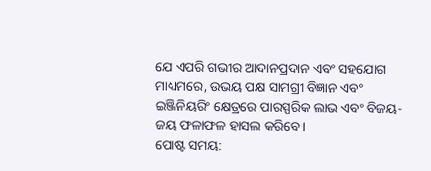ଯେ ଏପରି ଗଭୀର ଆଦାନପ୍ରଦାନ ଏବଂ ସହଯୋଗ ମାଧ୍ୟମରେ, ଉଭୟ ପକ୍ଷ ସାମଗ୍ରୀ ବିଜ୍ଞାନ ଏବଂ ଇଞ୍ଜିନିୟରିଂ କ୍ଷେତ୍ରରେ ପାରସ୍ପରିକ ଲାଭ ଏବଂ ବିଜୟ-ଜୟ ଫଳାଫଳ ହାସଲ କରିବେ।
ପୋଷ୍ଟ ସମୟ: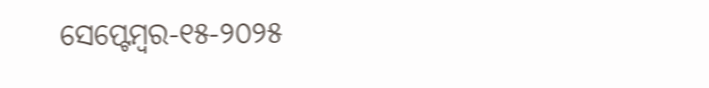ସେପ୍ଟେମ୍ବର-୧୫-୨୦୨୫